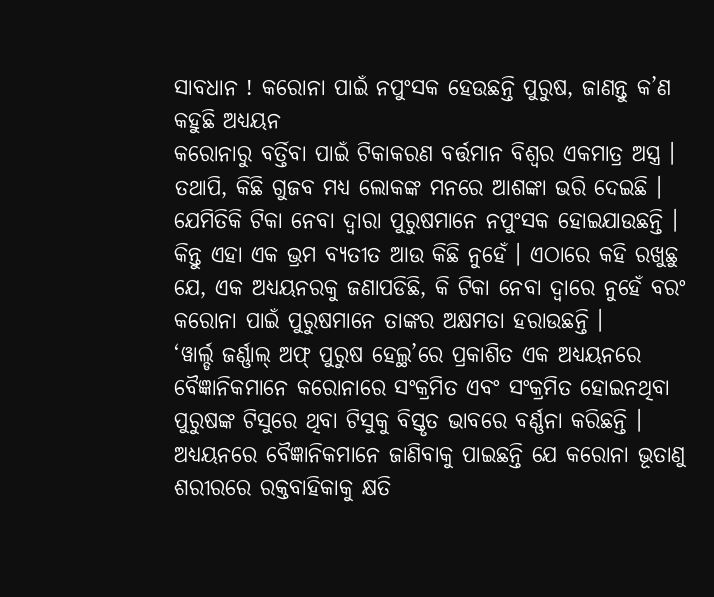ସାବଧାନ ! କରୋନା ପାଇଁ ନପୁଂସକ ହେଉଛନ୍ତି ପୁରୁଷ, ଜାଣନ୍ତୁ କ’ଣ କହୁଛି ଅଧ୍ୟୟନ
କରୋନାରୁ ବର୍ତ୍ତିବା ପାଇଁ ଟିକାକରଣ ବର୍ତ୍ତମାନ ବିଶ୍ୱର ଏକମାତ୍ର ଅସ୍ତ୍ର । ତଥାପି, କିଛି ଗୁଜବ ମଧ୍ୟ ଲୋକଙ୍କ ମନରେ ଆଶଙ୍କା ଭରି ଦେଇଛି । ଯେମିତିକି ଟିକା ନେବା ଦ୍ୱାରା ପୁରୁଷମାନେ ନପୁଂସକ ହୋଇଯାଉଛନ୍ତି । କିନ୍ତୁ ଏହା ଏକ ଭ୍ରମ ବ୍ୟତୀତ ଆଉ କିଛି ନୁହେଁ । ଏଠାରେ କହି ରଖୁଛୁ ଯେ, ଏକ ଅଧ୍ୟୟନରକୁ ଜଣାପଡିଛି, କି ଟିକା ନେବା ଦ୍ୱାରେ ନୁହେଁ ବରଂ କରୋନା ପାଇଁ ପୁରୁଷମାନେ ତାଙ୍କର ଅକ୍ଷମତା ହରାଉଛନ୍ତି ।
‘ୱାର୍ଲ୍ଡ ଜର୍ଣ୍ଣାଲ୍ ଅଫ୍ ପୁରୁଷ ହେଲ୍ଥ’ରେ ପ୍ରକାଶିତ ଏକ ଅଧ୍ୟୟନରେ ବୈଜ୍ଞାନିକମାନେ କରୋନାରେ ସଂକ୍ରମିତ ଏବଂ ସଂକ୍ରମିତ ହୋଇନଥିବା ପୁରୁଷଙ୍କ ଟିସୁରେ ଥିବା ଟିସୁକୁ ବିସ୍ତୃତ ଭାବରେ ବର୍ଣ୍ଣନା କରିଛନ୍ତି । ଅଧ୍ୟୟନରେ ବୈଜ୍ଞାନିକମାନେ ଜାଣିବାକୁ ପାଇଛନ୍ତି ଯେ କରୋନା ଭୂତାଣୁ ଶରୀରରେ ରକ୍ତବାହିକାକୁ କ୍ଷତି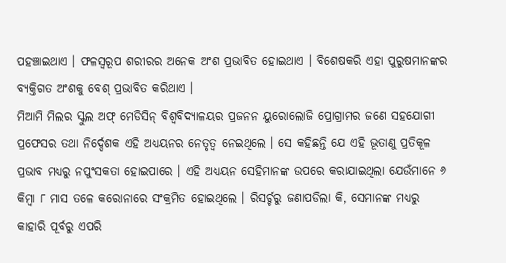ପହଞ୍ଚାଇଥାଏ । ଫଳସ୍ୱରୂପ ଶରୀରର ଅନେକ ଅଂଶ ପ୍ରଭାବିତ ହୋଇଥାଏ । ବିଶେଷକରି ଏହା ପୁରୁଷମାନଙ୍କର ବ୍ୟକ୍ତିଗତ ଅଂଶକୁ ବେଶ୍ ପ୍ରଭାବିତ କରିଥାଏ ।
ମିଆମି ମିଲର ସ୍କୁଲ ଅଫ୍ ମେଡିସିନ୍ ବିଶ୍ୱବିଦ୍ୟାଳୟର ପ୍ରଜନନ ୟୁରୋଲୋଜି ପ୍ରୋଗ୍ରାମର ଜଣେ ସହଯୋଗୀ ପ୍ରଫେସର ତଥା ନିର୍ଦ୍ଦେଶକ ଏହି ଅଧ୍ୟୟନର ନେତୃତ୍ୱ ନେଇଥିଲେ । ସେ କହିଛନ୍ତି ଯେ ଏହି ଭୂତାଣୁ ପ୍ରତିକୂଳ ପ୍ରଭାବ ମଧ୍ୟରୁ ନପୁଂସକତା ହୋଇପାରେ । ଏହି ଅଧ୍ୟୟନ ସେହିମାନଙ୍କ ଉପରେ କରାଯାଇଥିଲା ଯେଉଁମାନେ ୬ କିମ୍ୱା ୮ ମାସ ତଳେ କରୋନାରେ ସଂକ୍ରମିତ ହୋଇଥିଲେ । ରିସର୍ଚ୍ଚରୁ ଜଣାପଡିଲା କି, ସେମାନଙ୍କ ମଧ୍ୟରୁ କାହାରି ପୂର୍ବରୁ ଏପରି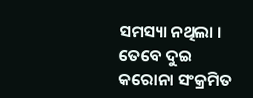ସମସ୍ୟା ନଥିଲା । ତେବେ ଦୁଇ କରୋନା ସଂକ୍ରମିତ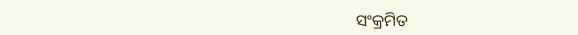ସଂକ୍ରମିତ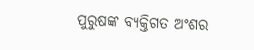ପୁରୁଷଙ୍କ ବ୍ୟକ୍ତିଗତ ଅଂଶର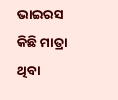ଭାଇରସ କିଛି ମାତ୍ରା ଥିବା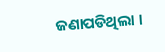ଜଣାପଡିଥିଲା ।